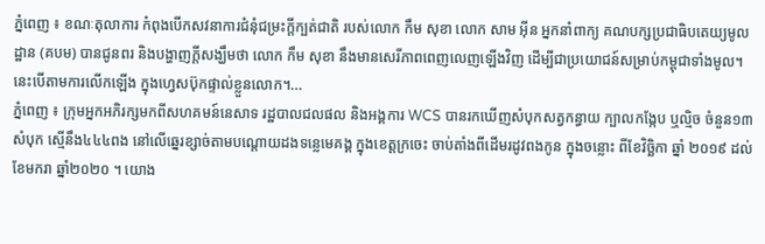ភ្នំពេញ ៖ ខណៈតុលាការ កំពុងបើកសវនាការជំនុំជម្រះក្តីក្បត់ជាតិ របស់លោក កឹម សុខា លោក សាម អ៊ីន អ្នកនាំពាក្យ គណបក្សប្រជាធិបតេយ្យមូលដ្ឋាន (គបម) បានជូនពរ និងបង្ហាញក្តីសង្ឃឹមថា លោក កឹម សុខា នឹងមានសេរីភាពពេញលេញឡើងវិញ ដើម្បីជាប្រយោជន៍សម្រាប់កម្ពុជាទាំងមូល។ នេះបើតាមការលើកឡើង ក្នុងហ្វេសប៊ុកផ្ទាល់ខ្លួនលោក។...
ភ្នំពេញ ៖ ក្រុមអ្នកអភិរក្សមកពីសហគមន៍នេសាទ រដ្ឋបាលជលផល និងអង្គការ WCS បានរកឃើញសំបុកសត្វកន្ធាយ ក្បាលកង្កែប ឬល្មិច ចំនួន១៣សំបុក ស្មើនឹង៤៤៤ពង នៅលើឆ្នេរខ្សាច់តាមបណ្តោយដងទន្លេមេគង្គ ក្នុងខេត្តក្រចេះ ចាប់តាំងពីដើមរដូវពងកូន ក្នុងចន្លោះ ពីខែវិច្ឆិកា ឆ្នាំ ២០១៩ ដល់ខែមករា ឆ្នាំ២០២០ ។ យោង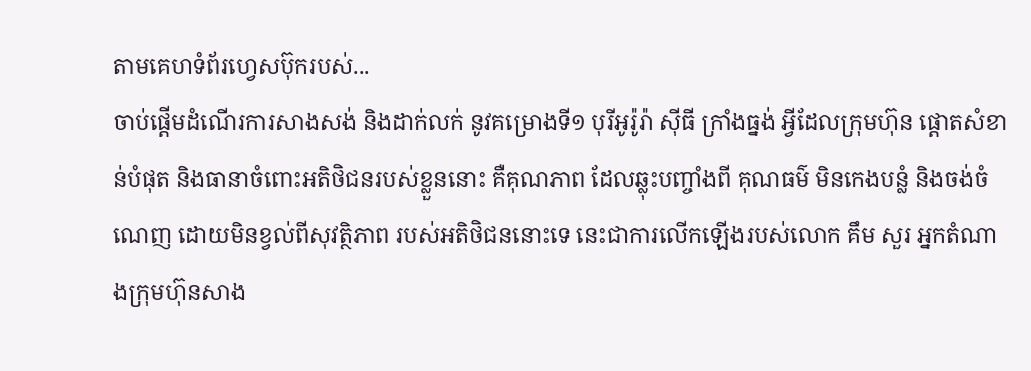តាមគេហទំព័រហ្វេសប៊ុករបស់...
ចាប់ផ្តើមដំណើរការសាងសង់ និងដាក់លក់ នូវគម្រោងទី១ បុរីអូរ៉ូរ៉ា ស៊ីធី ក្រាំងធ្នង់ អ្វីដែលក្រុមហ៊ុន ផ្តោតសំខាន់បំផុត និងធានាចំពោះអតិថិជនរបស់ខ្លួននោះ គឺគុណភាព ដែលឆ្លុះបញ្ចាំងពី គុណធម៌ មិនកេងបន្លំ និងចង់ចំណេញ ដោយមិនខ្វល់ពីសុវត្ថិភាព របស់អតិថិជននោះទេ នេះជាការលើកឡើងរបស់លោក គឹម សួរ អ្នកតំណាងក្រុមហ៊ុនសាង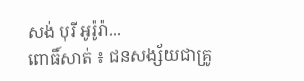សង់ បុរី អូរ៉ូរ៉ា...
ពោធិ៍សាត់ ៖ ជនសង្ស័យជាគ្រូ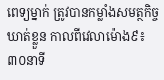ពេទ្យម្នាក់ ត្រូវបានកម្លាំងសមត្ថកិច្ច ឃាត់ខ្លួន កាលពីវេលាម៉ោង៩៖៣០នាទី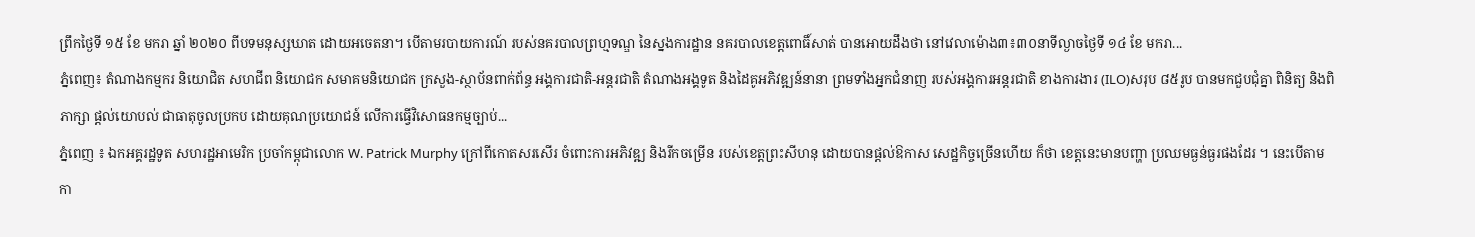ព្រឹកថ្ងៃទី ១៥ ខែ មករា ឆ្នាំ ២០២០ ពីបទមនុស្សឃាត ដោយអចេតនា។ បើតាមរបាយការណ៍ របស់នគរបាលព្រហ្មទណ្ឌ នៃស្នងការដ្ឋាន នគរបាលខេត្តពោធិ៍សាត់ បានអោយដឹងថា នៅវេលាម៉ោង៣៖៣០នាទីល្ងាចថ្ងៃទី ១៤ ខែ មករា...
ភ្នំពេញ៖ តំណាងកម្មករ និយោជិត សហជីព និយោជក សមាគមនិយោជក ក្រសួង-ស្ថាប័នពាក់ព័ន្ធ អង្គការជាតិ-អន្តរជាតិ តំណាងអង្គទូត និងដៃគូអភិវឌ្ឍន៍នានា ព្រមទាំងអ្នកជំនាញ របស់អង្គការអន្តរជាតិ ខាងការងារ (ILO)សរុប ៨៥រូប បានមកជួបជុំគ្នា ពិនិត្យ និងពិភាក្សា ផ្តល់យោបល់ ជាធាតុចូលប្រកប ដោយគុណប្រយោជន៍ លើការធ្វើវិសោធនកម្មច្បាប់...
ភ្នំពេញ ៖ ឯកអគ្គរដ្ឋទូត សហរដ្ឋអាមេរិក ប្រចាំកម្ពុជាលោក W. Patrick Murphy ក្រៅពីកោតសរសើរ ចំពោះការអភិវឌ្ឍ និងរីកចម្រើន របស់ខេត្តព្រះសីហនុ ដោយបានផ្តល់ឱកាស សេដ្ឋកិច្ចច្រើនហើយ ក៏ថា ខេត្តនេះមានបញ្ហា ប្រឈមធ្ងន់ធ្ងរផងដែរ ។ នេះបើតាមកា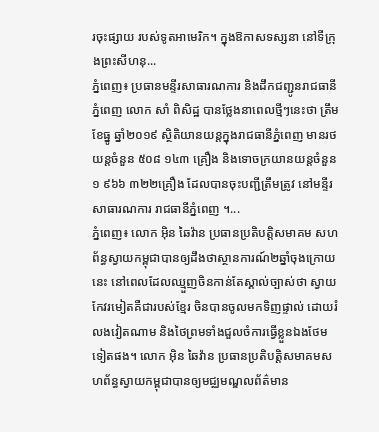រចុះផ្សាយ របស់ទូតអាមេរិក។ ក្នុងឱកាសទស្សនា នៅទីក្រុងព្រះសីហនុ...
ភ្នំពេញ៖ ប្រធានមន្ទីរសាធារណការ និងដឹកជញ្ជូនរាជធានីភ្នំពេញ លោក សាំ ពិសិដ្ឋ បានថ្លែងនាពេលថ្មីៗនេះថា ត្រឹមខែធ្នូ ឆ្នាំ២០១៩ ស្ថិតិយានយន្តក្នុងរាជធានីភ្នំពេញ មានរថយន្តចំនួន ៥០៨ ១៤៣ គ្រឿង និងទោចក្រយានយន្តចំនួន ១ ៩៦៦ ៣២២គ្រឿង ដែលបានចុះបញ្ជីត្រឹមត្រូវ នៅមន្ទីរសាធារណការ រាជធានីភ្នំពេញ ។...
ភ្នំពេញ៖ លោក អ៊ិន ឆៃវ៉ាន ប្រធានប្រតិបត្តិសមាគម សហព័ន្ធស្វាយកម្ពុជាបានឲ្យដឹងថាស្ថានការណ៍២ឆ្នាំចុងក្រោយនេះ នៅពេលដែលឈ្មួញចិនកាន់តែស្គាល់ច្បាស់ថា ស្វាយកែវរមៀតគឺជារបស់ខ្មែរ ចិនបានចូលមកទិញផ្ទាល់ ដោយរំលងវៀតណាម និងថៃព្រមទាំងជួលចំការធ្វើខ្លួនឯងថែមទៀតផង។ លោក អ៊ិន ឆៃវ៉ាន ប្រធានប្រតិបត្តិសមាគមសហព័ន្ធស្វាយកម្ពុជាបានឲ្យមជ្ឈមណ្ឌលព័ត៌មាន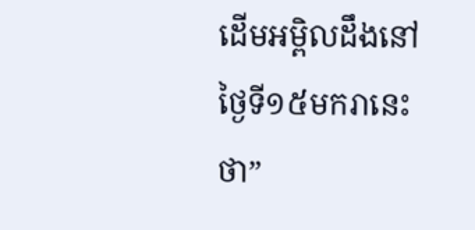ដើមអម្ពិលដឹងនៅថ្ងៃទី១៥មករានេះថា”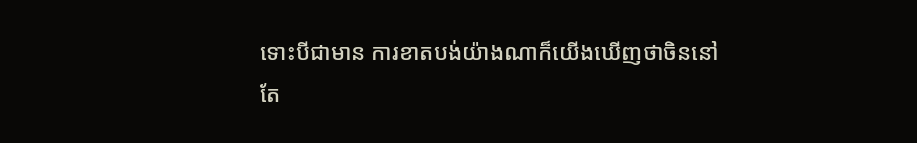ទោះបីជាមាន ការខាតបង់យ៉ាងណាក៏យើងឃើញថាចិននៅតែ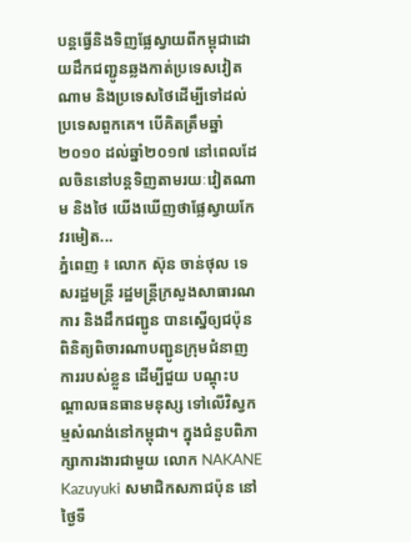បន្តធ្វើនិងទិញផ្លែស្វាយពីកម្ពុជាដោយដឹកជញ្ជូនឆ្លងកាត់ប្រទេសវៀតណាម និងប្រទេសថៃដើម្បីទៅដល់ប្រទេសពួកគេ។ បើគិតត្រឹមឆ្នាំ២០១០ ដល់ឆ្នាំ២០១៧ នៅពេលដែលចិននៅបន្តទិញតាមរយៈវៀតណាម និងថៃ យើងឃើញថាផ្លែស្វាយកែវរមៀត...
ភ្នំពេញ ៖ លោក ស៊ុន ចាន់ថុល ទេសរដ្ឋមន្ត្រី រដ្ឋមន្ត្រីក្រសួងសាធារណការ និងដឹកជញ្ជូន បានស្នើឲ្យជប៉ុន ពិនិត្យពិចារណាបញ្ជូនក្រុមជំនាញការរបស់ខ្លួន ដើម្បីជួយ បណ្ដុះបណ្ដាលធនធានមនុស្ស ទៅលើវិស្វកម្មសំណង់នៅកម្ពុជា។ ក្នុងជំនួបពិភាក្សាការងារជាមួយ លោក NAKANE Kazuyuki សមាជិកសភាជប៉ុន នៅថ្ងៃទី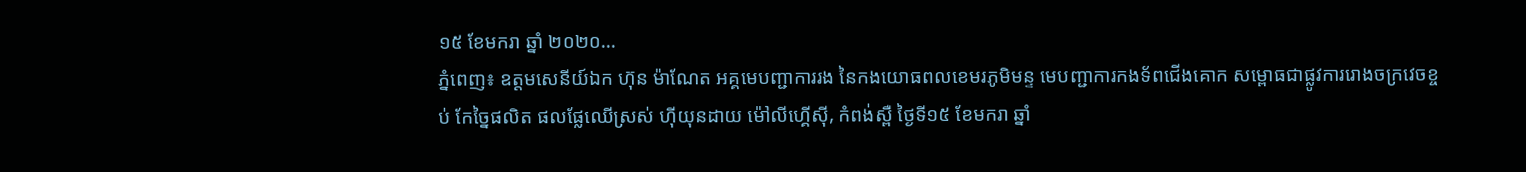១៥ ខែមករា ឆ្នាំ ២០២០...
ភ្នំពេញ៖ ឧត្តមសេនីយ៍ឯក ហ៊ុន ម៉ាណែត អគ្គមេបញ្ជាការរង នៃកងយោធពលខេមរភូមិមន្ទ មេបញ្ជាការកងទ័ពជើងគោក សម្ពោធជាផ្លូវការរោងចក្រវេចខ្ចប់ កែច្នៃផលិត ផលផ្លែឈើស្រស់ ហ៊ីយុនដាយ ម៉ៅលីហ្គើស៊ី, កំពង់ស្ពឺ ថ្ងៃទី១៥ ខែមករា ឆ្នាំ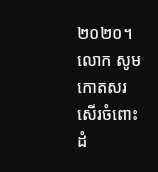២០២០។ លោក សូមកោតសរសើរចំពោះដំ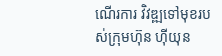ណើរការ វិវឌ្ឍទៅមុខរបស់ក្រុមហ៊ុន ហ៊ីយុន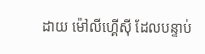ដាយ ម៉ៅលីហ្គើស៊ី ដែលបន្ទាប់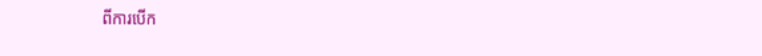ពីការបើក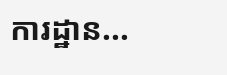ការដ្ឋាន...